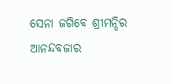ସେନା ଜଗିବେ ଶ୍ରୀମନ୍ଦିର ଆନନ୍ଦବଜାର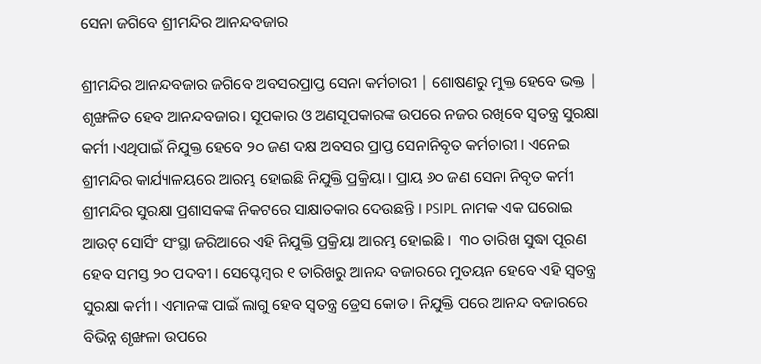ସେନା ଜଗିବେ ଶ୍ରୀମନ୍ଦିର ଆନନ୍ଦବଜାର

ଶ୍ରୀମନ୍ଦିର ଆନନ୍ଦବଜାର ଜଗିବେ ଅବସରପ୍ରାପ୍ତ ସେନା କର୍ମଚାରୀ | ଶୋଷଣରୁ ମୁକ୍ତ ହେବେ ଭକ୍ତ | ଶୃଙ୍ଖଳିତ ହେବ ଆନନ୍ଦବଜାର। ସୂପକାର ଓ ଅଣସୂପକାରଙ୍କ ଉପରେ ନଜର ରଖିବେ ସ୍ବତନ୍ତ୍ର ସୁରକ୍ଷା କର୍ମୀ ।ଏଥିପାଇଁ ନିଯୁକ୍ତ ହେବେ ୨୦ ଜଣ ଦକ୍ଷ ଅବସର ପ୍ରାପ୍ତ ସେନାନିବୃତ କର୍ମଚାରୀ । ଏନେଇ ଶ୍ରୀମନ୍ଦିର କାର୍ଯ୍ୟାଳୟରେ ଆରମ୍ଭ ହୋଇଛି ନିଯୁକ୍ତି ପ୍ରକ୍ରିୟା । ପ୍ରାୟ ୬୦ ଜଣ ସେନା ନିବୃତ କର୍ମୀ ଶ୍ରୀମନ୍ଦିର ସୁରକ୍ଷା ପ୍ରଶାସକଙ୍କ ନିକଟରେ ସାକ୍ଷାତକାର ଦେଉଛନ୍ତି । PSIPL ନାମକ ଏକ ଘରୋଇ ଆଉଟ୍ ସୋର୍ସିଂ ସଂସ୍ଥା ଜରିଆରେ ଏହି ନିଯୁକ୍ତି ପ୍ରକ୍ରିୟା ଆରମ୍ଭ ହୋଇଛି ।  ୩୦ ତାରିଖ ସୁଦ୍ଧା ପୂରଣ ହେବ ସମସ୍ତ ୨୦ ପଦବୀ । ସେପ୍ଟେମ୍ବର ୧ ତାରିଖରୁ ଆନନ୍ଦ ବଜାରରେ ମୁତୟନ ହେବେ ଏହି ସ୍ବତନ୍ତ୍ର ସୁରକ୍ଷା କର୍ମୀ । ଏମାନଙ୍କ ପାଇଁ ଲାଗୁ ହେବ ସ୍ବତନ୍ତ୍ର ଡ୍ରେସ କୋଡ । ନିଯୁକ୍ତି ପରେ ଆନନ୍ଦ ବଜାରରେ ବିଭିନ୍ନ ଶୃଙ୍ଖଳା ଉପରେ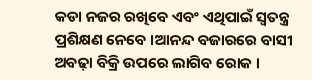କଡା ନଜର ରଖିବେ ଏବଂ ଏଥିପାଇଁ ସ୍ଵତନ୍ତ୍ର ପ୍ରଶିକ୍ଷଣ ନେବେ ।ଆନନ୍ଦ ବଜାରରେ ବାସୀ ଅବଢ଼ା ବିକ୍ରି ଉପରେ ଲାଗିବ ରୋକ ।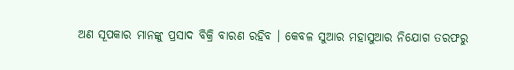ଅଣ ସୂପକାର ମାନଙ୍କୁ ପ୍ରସାଦ ବିକ୍ରି ବାରଣ ରହିବ । କେବଳ ସୁଆର ମହାସୁଆର ନିଯୋଗ ତରଫରୁ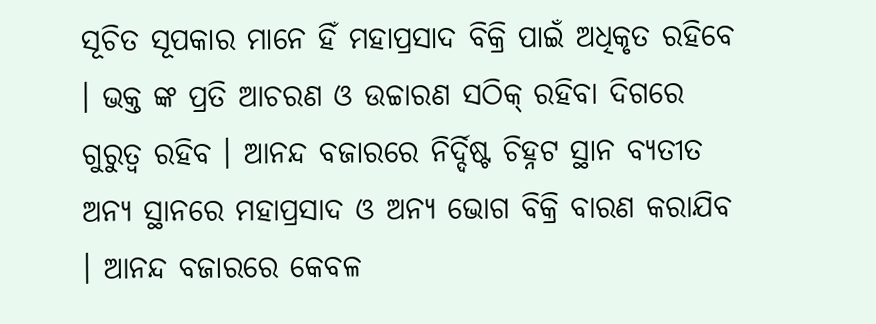ସୂଚିତ ସୂପକାର ମାନେ ହିଁ ମହାପ୍ରସାଦ ବିକ୍ରି ପାଇଁ ଅଧିକୃତ ରହିବେ । ଭକ୍ତ ଙ୍କ ପ୍ରତି ଆଚରଣ ଓ ଉଚ୍ଚାରଣ ସଠିକ୍ ରହିବା ଦିଗରେ ଗୁରୁତ୍ବ ରହିବ । ଆନନ୍ଦ ବଜାରରେ ନିର୍ଦ୍ଦିଷ୍ଟ ଚିହ୍ନଟ ସ୍ଥାନ ବ୍ୟତୀତ ଅନ୍ୟ ସ୍ଥାନରେ ମହାପ୍ରସାଦ ଓ ଅନ୍ୟ ଭୋଗ ବିକ୍ରି ବାରଣ କରାଯିବ । ଆନନ୍ଦ ବଜାରରେ କେବଳ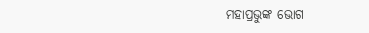ମହାପ୍ରଭୁଙ୍କ ଭୋଗ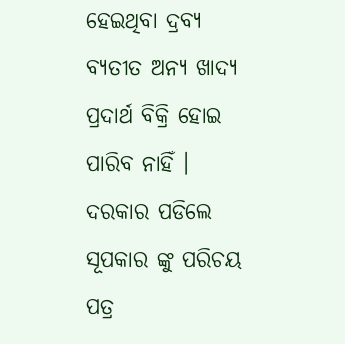ହେଇଥିବା ଦ୍ରବ୍ୟ ବ୍ୟତୀତ ଅନ୍ୟ ଖାଦ୍ୟ ପ୍ରଦାର୍ଥ ବିକ୍ରି ହୋଇ ପାରିବ ନାହିଁ । ଦରକାର ପଡିଲେ ସୂପକାର ଙ୍କୁ ପରିଚୟ ପତ୍ର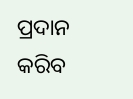ପ୍ରଦାନ କରିବ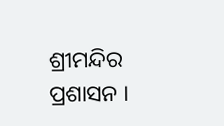ଶ୍ରୀମନ୍ଦିର ପ୍ରଶାସନ ।